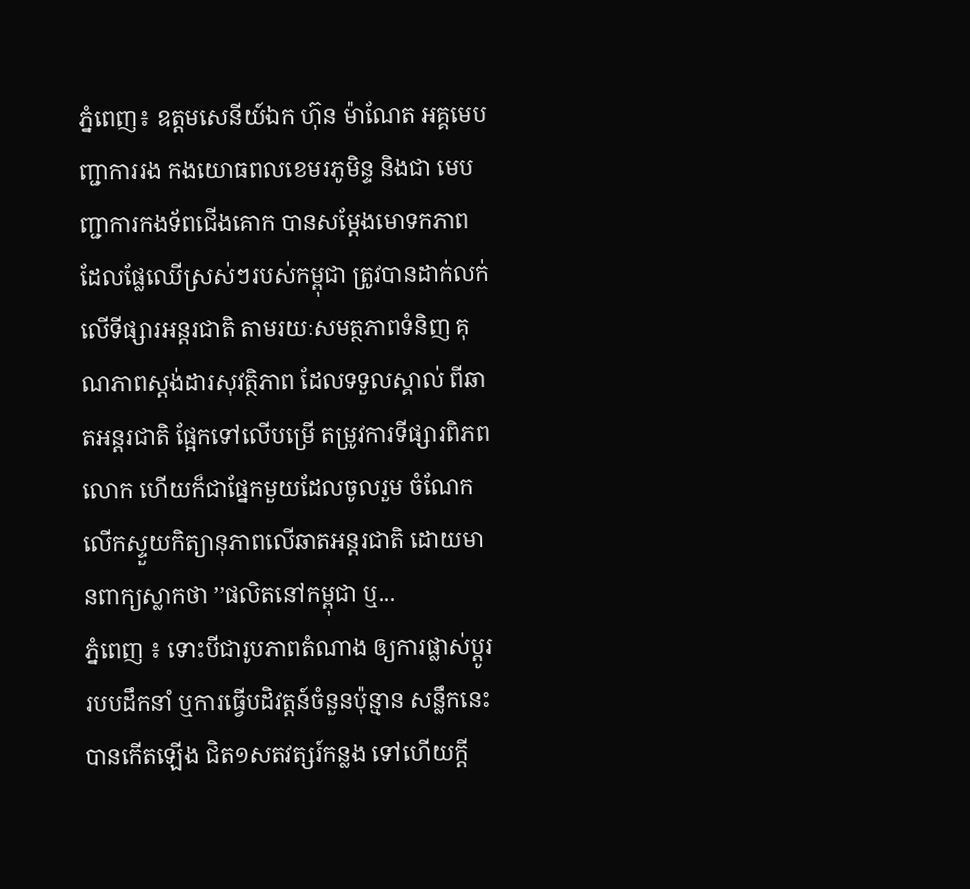ភ្នំពេញ៖ ឧត្តមសេនីយ៍ឯក ហ៊ុន ម៉ាណែត អគ្គមេបញ្ជាការរង កងយោធពលខេមរភូមិន្ទ និងជា មេបញ្ជាការកងទ័ពជើងគោក បានសម្ដែងមោទកភាព ដែលផ្លែឈើស្រស់ៗរបស់កម្ពុជា ត្រូវបានដាក់លក់លើទីផ្សារអន្តរជាតិ តាមរយៈសមត្ថភាពទំនិញ គុណភាពស្តង់ដារសុវត្ថិភាព ដែលទទួលស្គាល់ ពីឆាតអន្តរជាតិ ផ្អែកទៅលើបម្រើ តម្រូវការទីផ្សារពិភពលោក ហើយក៏ជាផ្នែកមួយដែលចូលរួម ចំណែកលើកស្ទួយកិត្យានុភាពលើឆាតអន្តរជាតិ ដោយមានពាក្យស្លាកថា ’’ផលិតនៅកម្ពុជា ឬ...
ភ្នំពេញ ៖ ទោះបីជារូបភាពតំណាង ឲ្យការផ្លាស់ប្ដូររបបដឹកនាំ ឬការធ្វើបដិវត្តន៍ចំនួនប៉ុន្មាន សន្លឹកនេះបានកើតឡើង ជិត១សតវត្សរ៍កន្លង ទៅហើយក្ដី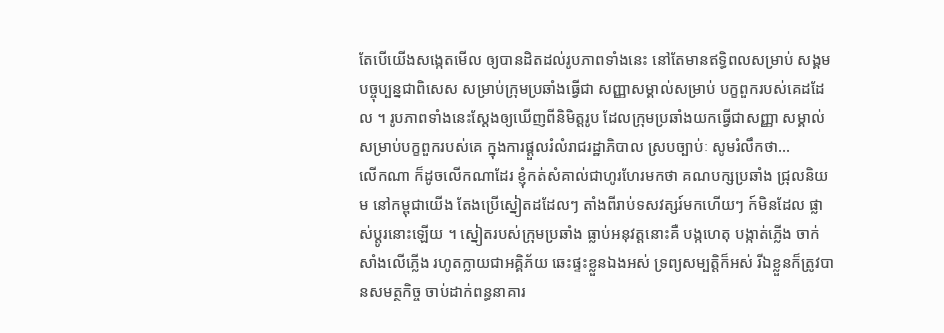តែបើយើងសង្កេតមើល ឲ្យបានដិតដល់រូបភាពទាំងនេះ នៅតែមានឥទ្ធិពលសម្រាប់ សង្គមបច្ចុប្បន្នជាពិសេស សម្រាប់ក្រុមប្រឆាំងធ្វើជា សញ្ញាសម្គាល់សម្រាប់ បក្ខពួករបស់គេដដែល ។ រូបភាពទាំងនេះស្ដែងឲ្យឃើញពីនិមិត្តរូប ដែលក្រុមប្រឆាំងយកធ្វើជាសញ្ញា សម្គាល់សម្រាប់បក្ខពួករបស់គេ ក្នុងការផ្ដួលរំលំរាជរដ្ឋាភិបាល ស្របច្បាប់ៈ សូមរំលឹកថា...
លើកណា ក៏ដូចលើកណាដែរ ខ្ញុំកត់សំគាល់ជាហូរហែរមកថា គណបក្សប្រឆាំង ជ្រុលនិយម នៅកម្ពុជាយើង តែងប្រើស្នៀតដដែលៗ តាំងពីរាប់ទសវត្សរ៍មកហើយៗ ក៍មិនដែល ផ្លាស់ប្តូរនោះឡើយ ។ ស្នៀតរបស់ក្រុមប្រឆាំង ធ្លាប់អនុវត្តនោះគឺ បង្កហេតុ បង្កាត់ភ្លើង ចាក់សាំងលើភ្លើង រហូតក្លាយជាអគ្គិភ័យ ឆេះផ្ទះខ្លួនឯងអស់ ទ្រព្យសម្បត្តិក៏អស់ រីឯខ្លួនក៏ត្រូវបានសមត្ថកិច្ច ចាប់ដាក់ពន្ធនាគារ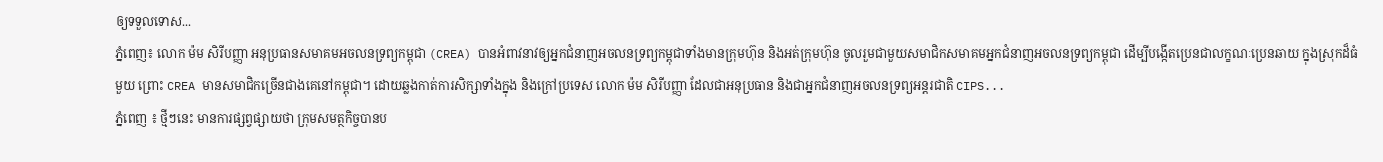ឲ្យទទួលទោស...
ភ្នំពេញ៖ លោក ម៉ម សិរីបញ្ញា អនុប្រធានសមាគមអចលនទ្រព្យកម្ពុជា (CREA) បានអំពាវនាវឲ្យអ្នកជំនាញអចលនទ្រព្យកម្ពុជាទាំងមានក្រុមហ៊ុន និងអត់ក្រុមហ៊ុន ចូលរួមជាមួយសមាជិកសមាគមអ្នកជំនាញអចលនទ្រព្យកម្ពុជា ដើម្បីបង្កើតប្រេនជាលក្ខណៈប្រេនឆាយ ក្នុងស្រុកដ៏ធំមួយ ព្រោះ CREA មានសមាជិកច្រើនជាងគេនៅកម្ពុជា។ ដោយឆ្លងកាត់ការសិក្សាទាំងក្នុង និងក្រៅប្រទេស លោក ម៉ម សិរីបញ្ញា ដែលជាអនុប្រធាន និងជាអ្នកជំនាញអចលនទ្រព្យអន្តរជាតិ CIPS...
ភ្នំពេញ ៖ ថ្មីៗនេះ មានការផ្សព្វផ្សាយថា ក្រុមសមត្ថកិច្ចបានប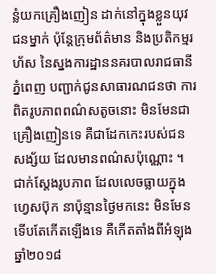ន្លំយកគ្រឿងញៀន ដាក់នៅក្នុងខ្លួនយុវជនម្នាក់ ប៉ុន្តែក្រុមព័ត៌មាន និងប្រតិកម្មរហ័ស នៃស្នងការដ្ឋាននគរបាលរាជធានីភ្នំពេញ បញ្ជាក់ជូនសាធារណជនថា ការពិតរូបភាពពណ៌សតូចនោះ មិនមែនជាគ្រឿងញៀនទេ គឺជាដែកកេះរបស់ជនសង្ស័យ ដែលមានពណ៌សប៉ុណ្ណោះ ។ ជាក់ស្តែងរូបភាព ដែលលេចធ្លាយក្នុងហ្វេសប៊ុក នាប៉ុន្មានថ្ងៃមកនេះ មិនមែនទើបតែកើតឡើងទេ គឺកើតតាំងពីអំឡុង ឆ្នាំ២០១៨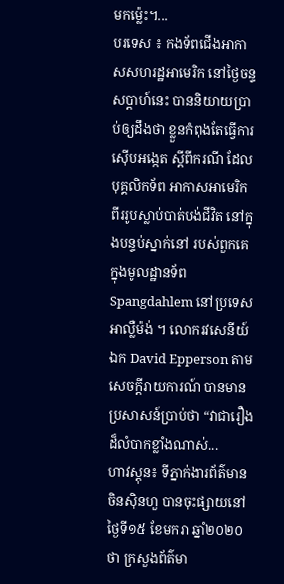មកម្ល៉េះ។...
បរទេស ៖ កងទ័ពជើងអាកាសសហរដ្ឋអាមេរិក នៅថ្ងៃចន្ទសប្ដាហ៍នេះ បាននិយាយប្រាប់ឲ្យដឹងថា ខ្លួនកំពុងតែធ្វើការស៊ើបអង្កេត ស្តីពីករណី ដែលបុគ្គលិកទ័ព អាកាសអាមេរិក ពីររូបស្លាប់បាត់បង់ជីវិត នៅក្នុងបន្ទប់ស្នាក់នៅ របស់ពួកគេ ក្នុងមូលដ្ឋានទ័ព Spangdahlem នៅប្រទេសអាល្លឺម៉ង់ ។ លោករវសេនីយ៍ឯក David Epperson តាមសេចក្តីរាយការណ៍ បានមានប្រសាសន៍ប្រាប់ថា “វាជារឿងដ៏លំបាកខ្លាំងណាស់...
ហាវស្តុន៖ ទីភ្នាក់ងារព័ត៌មានចិនស៊ិនហួ បានចុះផ្សាយនៅថ្ងៃទី១៥ ខែមករា ឆ្នាំ២០២០ថា ក្រសួងព័ត៌មា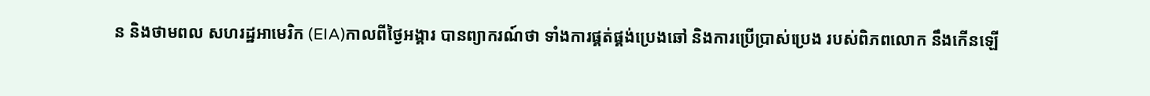ន និងថាមពល សហរដ្ឋអាមេរិក (EIA)កាលពីថ្ងៃអង្គារ បានព្យាករណ៍ថា ទាំងការផ្គត់ផ្គង់ប្រេងឆៅ និងការប្រើប្រាស់ប្រេង របស់ពិភពលោក នឹងកើនឡើ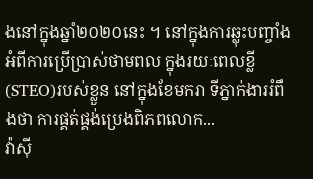ងនៅក្នុងឆ្នាំ២០២០នេះ ។ នៅក្នុងការឆ្លុះបញ្ចាំង អំពីការប្រើប្រាស់ថាមពល ក្នុងរយៈពេលខ្លី (STEO)របស់ខ្លួន នៅក្នុងខែមករា ទីភ្នាក់ងាររំពឹងថា ការផ្គត់ផ្គង់ប្រេងពិភពលោក...
វ៉ាស៊ី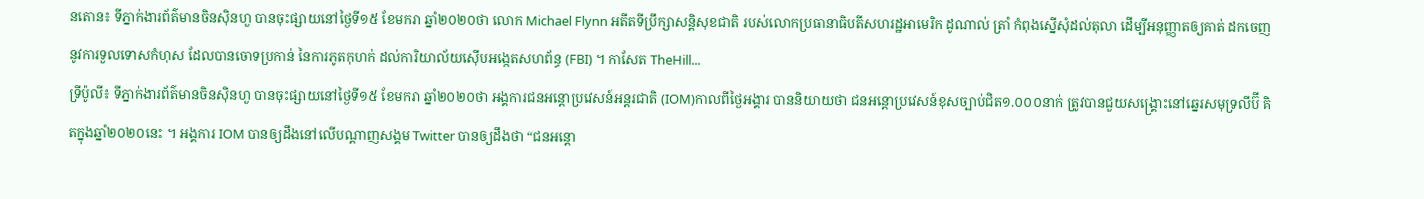នតោន៖ ទីភ្នាក់ងារព័ត៌មានចិនស៊ិនហួ បានចុះផ្សាយនៅថ្ងៃទី១៥ ខែមករា ឆ្នាំ២០២០ថា លោក Michael Flynn អតីតទីប្រឹក្សាសន្តិសុខជាតិ របស់លោកប្រធានាធិបតីសហរដ្ឋអាមេរិក ដូណាល់ ត្រាំ កំពុងស្នើសុំដល់តុលា ដើម្បីអនុញ្ញាតឲ្យគាត់ ដកចេញនូវការទួលទោសកំហុស ដែលបានចោទប្រកាន់ នៃការភូតកុហក់ ដល់ការិយាល័យស៊ើបអង្កេតសហព័ន្ធ (FBI) ។ កាសែត TheHill...
ទ្រីប៉ូលី៖ ទីភ្នាក់ងារព័ត៌មានចិនស៊ិនហួ បានចុះផ្សាយនៅថ្ងៃទី១៥ ខែមករា ឆ្នាំ២០២០ថា អង្គការជនអន្តោប្រវេសន៍អន្តរជាតិ (IOM)កាលពីថ្ងៃអង្គារ បាននិយាយថា ជនអន្តោប្រវេសន៍ខុសច្បាប់ជិត១.០០០នាក់ ត្រូវបានជួយសង្គ្រោះនៅឆ្នេរសមុទ្រលីប៊ី គិតក្នុងឆ្នាំ២០២០នេះ ។ អង្គការ IOM បានឲ្យដឹងនៅលើបណ្តាញសង្គម Twitter បានឲ្យដឹងថា “ជនអន្តោ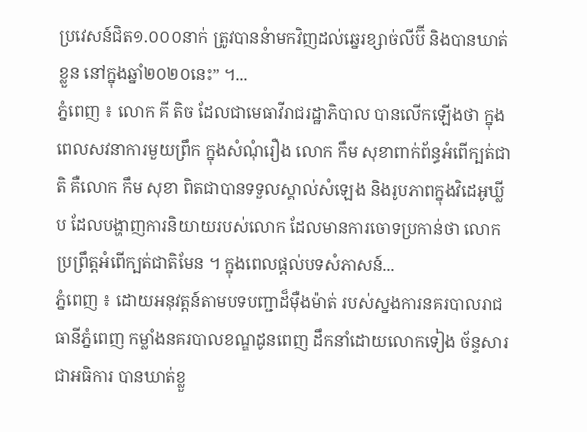ប្រវេសន៍ជិត១.០០០នាក់ ត្រូវបាននំាមកវិញដល់ឆ្នេរខ្សាច់លីប៊ី និងបានឃាត់ខ្លួន នៅក្នុងឆ្នាំ២០២០នេះ” ។...
ភ្នំពេញ ៖ លោក គី តិច ដែលជាមេធាវីរាជរដ្ឋាភិបាល បានលើកឡើងថា ក្នុងពេលសវនាការមួយព្រឹក ក្នុងសំណុំរឿង លោក កឹម សុខាពាក់ព័ន្ធអំពើក្បត់ជាតិ គឺលោក កឹម សុខា ពិតជាបានទទួលស្គាល់សំឡេង និងរូបភាពក្នុងវិដេអូឃ្លីប ដែលបង្ហាញការនិយាយរបស់លោក ដែលមានការចោទប្រកាន់ថា លោកប្រព្រឹត្តអំពើក្បត់ជាតិមែន ។ ក្នុងពេលផ្តល់បទសំភាសន៍...
ភ្នំពេញ ៖ ដោយអនុវត្តន៍តាមបទបញ្ជាដ៏ម៉ឺងម៉ាត់ របស់ស្នងការនគរបាលរាជធានីភ្នំពេញ កម្លាំងនគរបាលខណ្ឌដូនពេញ ដឹកនាំដោយលោកទៀង ច័ន្ទសារ ជាអធិការ បានឃាត់ខ្លួ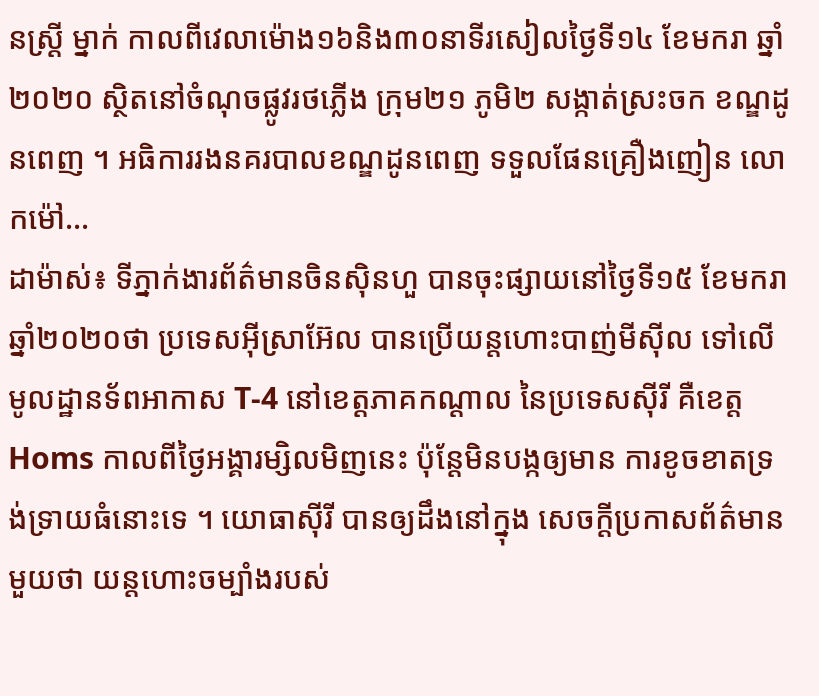នស្រ្តី ម្នាក់ កាលពីវេលាម៉ោង១៦និង៣០នាទីរសៀលថ្ងៃទី១៤ ខែមករា ឆ្នាំ២០២០ ស្ថិតនៅចំណុចផ្លូវរថភ្លើង ក្រុម២១ ភូមិ២ សង្កាត់ស្រះចក ខណ្ឌដូនពេញ ។ អធិការរងនគរបាលខណ្ឌដូនពេញ ទទួលផែនគ្រឿងញៀន លោកម៉ៅ...
ដាម៉ាស់៖ ទីភ្នាក់ងារព័ត៌មានចិនស៊ិនហួ បានចុះផ្សាយនៅថ្ងៃទី១៥ ខែមករា ឆ្នាំ២០២០ថា ប្រទេសអ៊ីស្រាអ៊ែល បានប្រើយន្តហោះបាញ់មីស៊ីល ទៅលើមូលដ្ឋានទ័ពអាកាស T-4 នៅខេត្តភាគកណ្តាល នៃប្រទេសស៊ីរី គឺខេត្ត Homs កាលពីថ្ងៃអង្គារម្សិលមិញនេះ ប៉ុន្តែមិនបង្កឲ្យមាន ការខូចខាតទ្រង់ទ្រាយធំនោះទេ ។ យោធាស៊ីរី បានឲ្យដឹងនៅក្នុង សេចក្តីប្រកាសព័ត៌មានមួយថា យន្តហោះចម្បាំងរបស់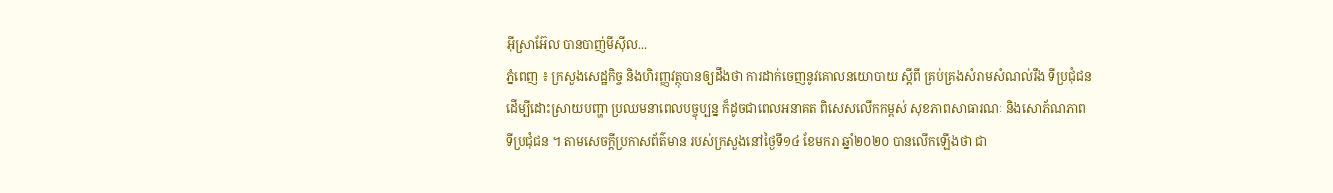អ៊ីស្រាអ៊ែល បានបាញ់មីស៊ីល...
ភ្នំពេញ ៖ ក្រសួងសេដ្ឋកិច្ច និងហិរញ្ញវត្ថុបានឲ្យដឹងថា ការដាក់ចេញនូវគោលនយោបាយ ស្តីពី គ្រប់គ្រងសំរាមសំណល់រឹង ទីប្រជុំជនដើម្បីដោះស្រាយបញ្ហា ប្រឈមនាពេលបច្ចុប្បន្ន ក៏ដូចជាពេលអនាគត ពិសេសលើកកម្ពស់ សុខភាពសាធារណៈ និងសោភ័ណភាពទីប្រជុំជន ។ តាមសេចក្ដីប្រកាសព័ត៌មាន របស់ក្រសួងនៅថ្ងៃទី១៤ ខែមករា ឆ្នាំ២០២០ បានលើកឡើងថា ជា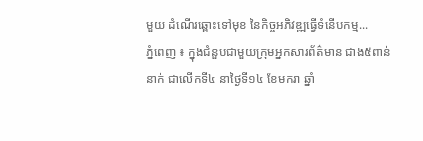មួយ ដំណើរឆ្ពោះទៅមុខ នៃកិច្ចអភិវឌ្ឍធ្វើទំនើបកម្ម...
ភ្នំពេញ ៖ ក្នុងជំនួបជាមួយក្រុមអ្នកសារព័ត៌មាន ជាង៥ពាន់នាក់ ជាលើកទី៤ នាថ្ងៃទី១៤ ខែមករា ឆ្នាំ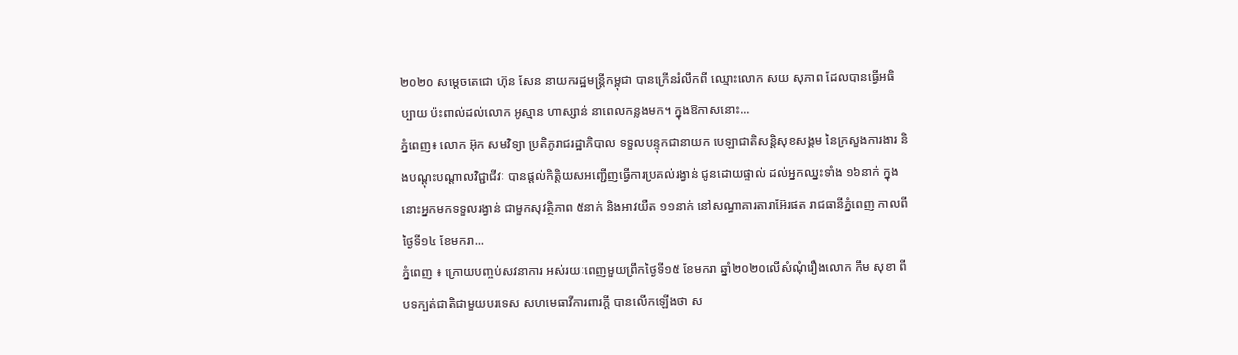២០២០ សម្តេចតេជោ ហ៊ុន សែន នាយករដ្ឋមន្រ្តីកម្ពុជា បានក្រើនរំលឹកពី ឈ្មោះលោក សយ សុភាព ដែលបានធ្វើអធិប្បាយ ប៉ះពាល់ដល់លោក អូស្មាន ហាស្សាន់ នាពេលកន្លងមក។ ក្នុងឱកាសនោះ...
ភ្នំពេញ៖ លោក អ៊ុក សមវិទ្យា ប្រតិភូរាជរដ្ឋាភិបាល ទទួលបន្ទុកជានាយក បេឡាជាតិសន្តិសុខសង្គម នៃក្រសួងការងារ និងបណ្តុះបណ្តាលវិជ្ជាជីវៈ បានផ្តល់កិត្តិយសអញ្ជើញធ្វើការប្រគល់រង្វាន់ ជូនដោយផ្ទាល់ ដល់អ្នកឈ្នះទាំង ១៦នាក់ ក្នុងនោះអ្នកមកទទួលរង្វាន់ ជាមួកសុវត្ថិភាព ៥នាក់ និងអាវយឺត ១១នាក់ នៅសណ្ធាគារតារាអ៊ែរផត រាជធានីភ្នំពេញ កាលពីថ្ងៃទី១៤ ខែមករា...
ភ្នំពេញ ៖ ក្រោយបញ្ចប់សវនាការ អស់រយៈពេញមួយព្រឹកថ្ងៃទី១៥ ខែមករា ឆ្នាំ២០២០លើសំណុំរឿងលោក កឹម សុខា ពីបទក្បត់ជាតិជាមួយបរទេស សហមេធាវីការពារក្តី បានលើកឡើងថា ស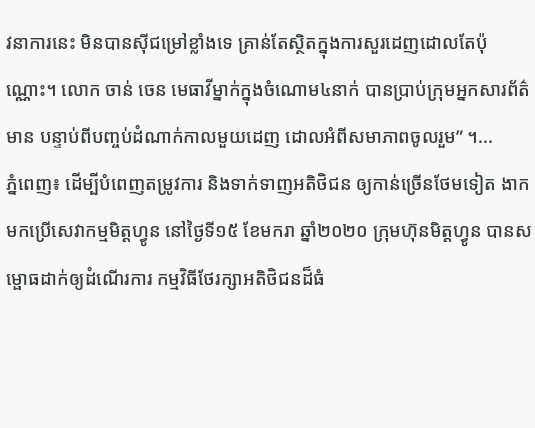វនាការនេះ មិនបានស៊ីជម្រៅខ្លាំងទេ គ្រាន់តែស្ថិតក្នុងការសួរដេញដោលតែប៉ុណ្ណោះ។ លោក ចាន់ ចេន មេធាវីម្នាក់ក្នុងចំណោម៤នាក់ បានប្រាប់ក្រុមអ្នកសារព័ត៌មាន បន្ទាប់ពីបញ្ចប់ដំណាក់កាលមួយដេញ ដោលអំពីសមាភាពចូលរួម” ។...
ភ្នំពេញ៖ ដើម្បីបំពេញតម្រូវការ និងទាក់ទាញអតិថិជន ឲ្យកាន់ច្រើនថែមទៀត ងាកមកប្រើសេវាកម្មមិត្តហ្វូន នៅថ្ងៃទី១៥ ខែមករា ឆ្នាំ២០២០ ក្រុមហ៊ុនមិត្តហ្វូន បានសម្ផោធដាក់ឲ្យដំណើរការ កម្មវិធីថែរក្សាអតិថិជនដ៏ធំ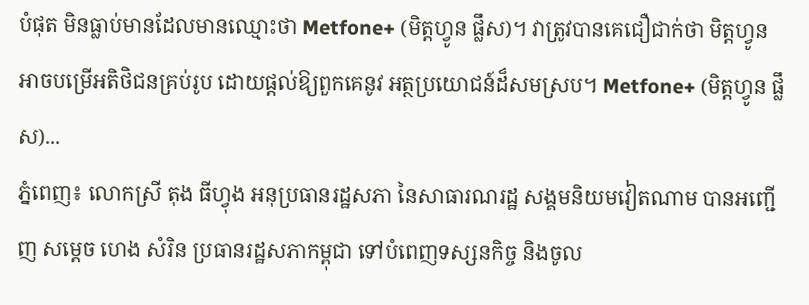បំផុត មិនធ្លាប់មានដែលមានឈ្មោះថា Metfone+ (មិត្តហ្វូន ផ្លឹស)។ វាត្រូវបានគេជឿជាក់ថា មិត្តហ្វូនអាចបម្រើអតិថិជនគ្រប់រូប ដោយផ្តល់ឱ្យពួកគេនូវ អត្ថប្រយោជន៍ដ៏សមស្រប។ Metfone+ (មិត្តហ្វូន ផ្លឹស)...
ភ្នំពេញ៖ លោកស្រី តុង ធីហ្វុង អនុប្រធានរដ្ឋសភា នៃសាធារណរដ្ឋ សង្គមនិយមវៀតណាម បានអញ្ជើញ សម្តេច ហេង សំរិន ប្រធានរដ្ឋសភាកម្ពុជា ទៅបំពេញទស្សនកិច្ច និងចូល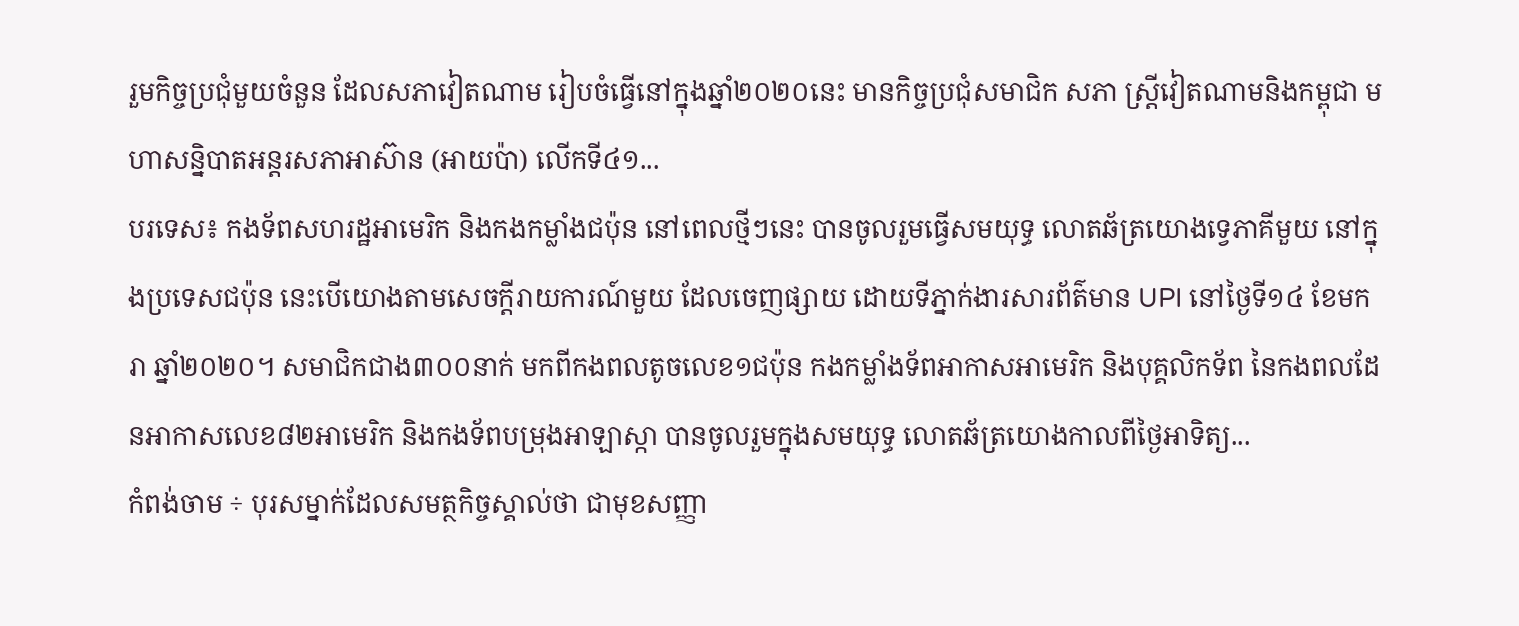រួមកិច្ចប្រជុំមួយចំនួន ដែលសភាវៀតណាម រៀបចំធ្វើនៅក្នុងឆ្នាំ២០២០នេះ មានកិច្ចប្រជុំសមាជិក សភា ស្រ្តីវៀតណាមនិងកម្ពុជា មហាសន្និបាតអន្តរសភាអាស៊ាន (អាយប៉ា) លើកទី៤១...
បរទេស៖ កងទ័ពសហរដ្ឋអាមេរិក និងកងកម្លាំងជប៉ុន នៅពេលថ្មីៗនេះ បានចូលរួមធ្វើសមយុទ្ធ លោតឆ័ត្រយោងទ្វេភាគីមួយ នៅក្នុងប្រទេសជប៉ុន នេះបើយោងតាមសេចក្តីរាយការណ៍មួយ ដែលចេញផ្សាយ ដោយទីភ្នាក់ងារសារព័ត៌មាន UPI នៅថ្ងៃទី១៤ ខែមករា ឆ្នាំ២០២០។ សមាជិកជាង៣០០នាក់ មកពីកងពលតូចលេខ១ជប៉ុន កងកម្លាំងទ័ពអាកាសអាមេរិក និងបុគ្គលិកទ័ព នៃកងពលដែនអាកាសលេខ៨២អាមេរិក និងកងទ័ពបម្រុងអាឡាស្កា បានចូលរួមក្នុងសមយុទ្ធ លោតឆ័ត្រយោងកាលពីថ្ងៃអាទិត្យ...
កំពង់ចាម ÷ បុរសម្នាក់ដែលសមត្ថកិច្ចស្គាល់ថា ជាមុខសញ្ញា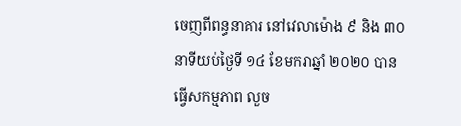ចេញពីពន្ធនាគារ នៅវេលាម៉ោង ៩ និង ៣០ នាទីយប់ថ្ងៃទី ១៤ ខែមករាឆ្នាំ ២០២០ បានធ្វើសកម្មភាព លួច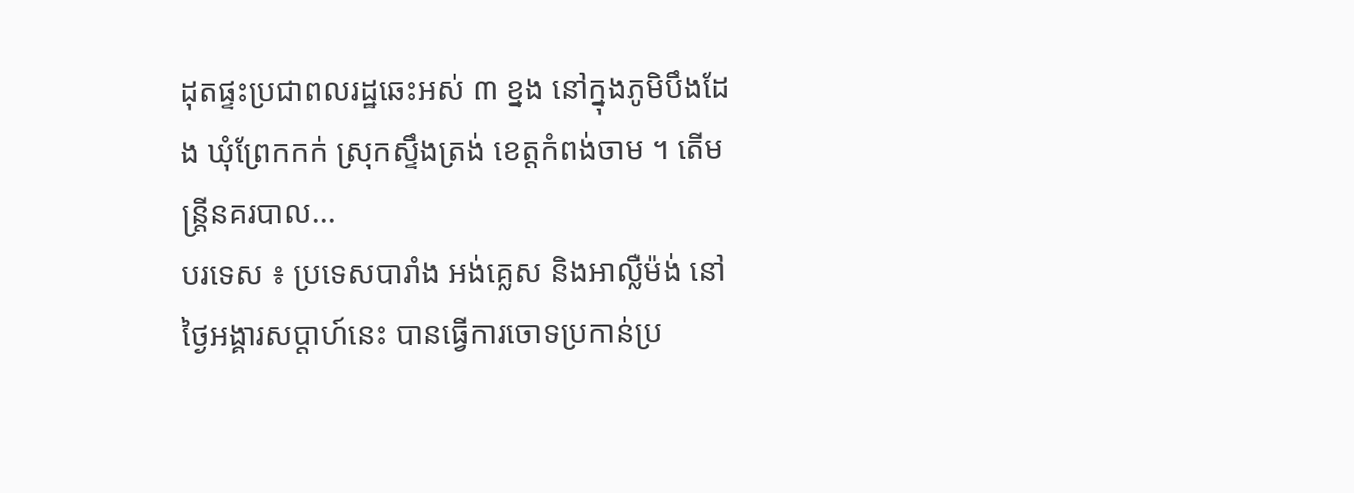ដុតផ្ទះប្រជាពលរដ្ឋឆេះអស់ ៣ ខ្នង នៅក្នុងភូមិបឹងដែង ឃុំព្រែកកក់ ស្រុកស្ទឹងត្រង់ ខេត្តកំពង់ចាម ។ តើមន្ត្រីនគរបាល...
បរទេស ៖ ប្រទេសបារាំង អង់គ្លេស និងអាល្លឺម៉ង់ នៅថ្ងៃអង្គារសប្ដាហ៍នេះ បានធ្វើការចោទប្រកាន់ប្រ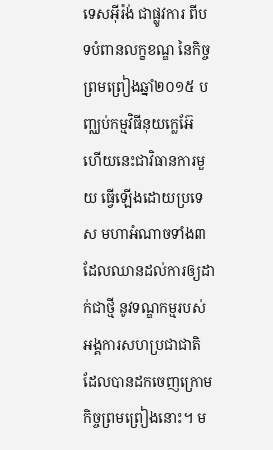ទេសអ៊ីរ៉ង់ ជាផ្លូវការ ពីបទបំពានលក្ខខណ្ឌ នៃកិច្ចព្រមព្រៀងឆ្នាំ២០១៥ បញ្ឈប់កម្មវិធីនុយក្លេអ៊ែ ហើយនេះជាវិធានការមួយ ធ្វើឡើងដោយប្រទេស មហាអំណាចទាំង៣ ដែលឈានដល់ការឲ្យដាក់ជាថ្មី នូវទណ្ឌកម្មរបស់អង្គការសហប្រជាជាតិ ដែលបានដកចេញក្រោមកិច្ចព្រមព្រៀងនោះ។ ម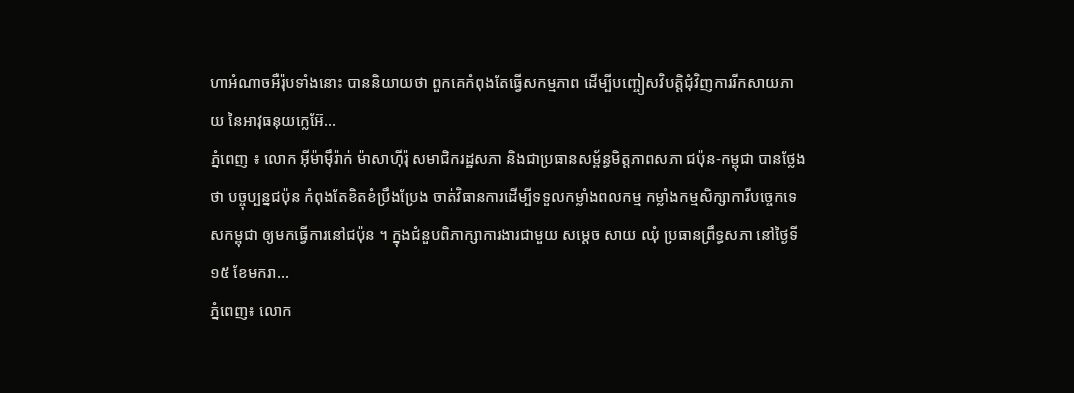ហាអំណាចអឺរ៉ុបទាំងនោះ បាននិយាយថា ពួកគេកំពុងតែធ្វើសកម្មភាព ដើម្បីបញ្ចៀសវិបត្តិជុំវិញការរីកសាយភាយ នៃអាវុធនុយក្លេអ៊ែ...
ភ្នំពេញ ៖ លោក អ៊ីម៉ាម៉ឹរ៉ាក់ ម៉ាសាហ៊ីរ៉ុ សមាជិករដ្ឋសភា និងជាប្រធានសម្ព័ន្ធមិត្តភាពសភា ជប៉ុន-កម្ពុជា បានថ្លែងថា បច្ចុប្បន្នជប៉ុន កំពុងតែខិតខំប្រឹងប្រែង ចាត់វិធានការដើម្បីទទួលកម្លាំងពលកម្ម កម្លាំងកម្មសិក្សាការីបច្ចេកទេសកម្ពុជា ឲ្យមកធ្វើការនៅជប៉ុន ។ ក្នុងជំនួបពិភាក្សាការងារជាមួយ សម្ដេច សាយ ឈុំ ប្រធានព្រឹទ្ធសភា នៅថ្ងៃទី១៥ ខែមករា...
ភ្នំពេញ៖ លោក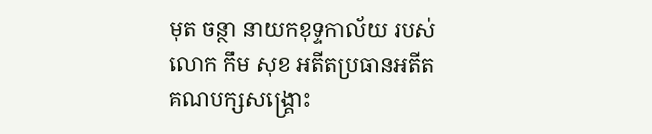មុត ចន្ថា នាយកខុទ្ទកាល័យ របស់លោក កឹម សុខ អតីតប្រធានអតីតគណបក្សសង្គ្រោះ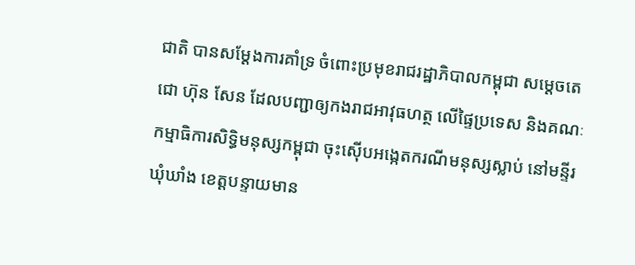ជាតិ បានសម្តែងការគាំទ្រ ចំពោះប្រមុខរាជរដ្ឋាភិបាលកម្ពុជា សម្តេចតេជោ ហ៊ុន សែន ដែលបញ្ជាឲ្យកងរាជអាវុធហត្ថ លើផ្ទៃប្រទេស និងគណៈកម្មាធិការសិទ្ធិមនុស្សកម្ពុជា ចុះស៊ើបអង្កេតករណីមនុស្សស្លាប់ នៅមន្ទីរឃុំឃាំង ខេត្តបន្ទាយមាន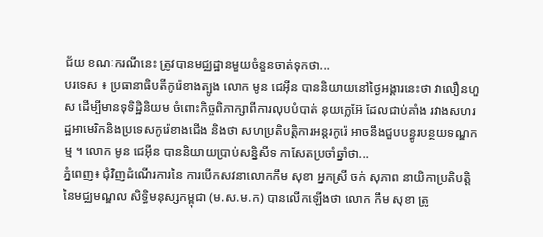ជ័យ ខណៈករណីនេះ ត្រូវបានមជ្ឈដ្ឋានមួយចំនួនចាត់ទុកថា...
បរទេស ៖ ប្រធានាធិបតីកូរ៉េខាងត្បូង លោក មូន ជេអ៊ីន បាននិយាយនៅថ្ងៃអង្គារនេះថា វាលឿនហួស ដើម្បីមានទុទិដ្ឋិនិយម ចំពោះកិច្ចពិភាក្សាពីការលុបបំបាត់ នុយក្លេអ៊ែ ដែលជាប់គាំង រវាងសហរដ្ឋអាមេរិកនិងប្រទេសកូរ៉េខាងជើង និងថា សហប្រតិបត្តិការអន្តរកូរ៉េ អាចនឹងជួបបន្ធូរបន្ថយទណ្ឌកម្ម ។ លោក មូន ជេអ៊ីន បាននិយាយប្រាប់សន្និសីទ កាសែតប្រចាំឆ្នាំថា...
ភ្នំពេញ៖ ជុំវិញដំណើរការនៃ ការបើកសវនាលោកកឹម សុខា អ្នកស្រី ចក់ សុភាព នាយិកាប្រតិបត្តិនៃមជ្ឈមណ្ឌល សិទ្ធិមនុស្សកម្ពុជា (ម.ស.ម.ក) បានលើកឡើងថា លោក កឹម សុខា ត្រូ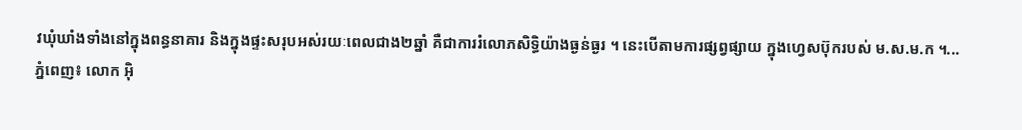វឃុំឃាំងទាំងនៅក្នុងពន្ធនាគារ និងក្នុងផ្ទះសរុបអស់រយៈពេលជាង២ឆ្នាំ គឺជាការរំលោភសិទ្ធិយ៉ាងធ្ងន់ធ្ងរ ។ នេះបើតាមការផ្សព្វផ្សាយ ក្នុងហ្វេសប៊ុករបស់ ម.ស.ម.ក ។...
ភ្នំពេញ៖ លោក អ៊ិ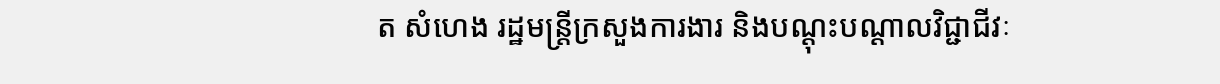ត សំហេង រដ្ឋមន្ត្រីក្រសួងការងារ និងបណ្ដុះបណ្ដាលវិជ្ជាជីវៈ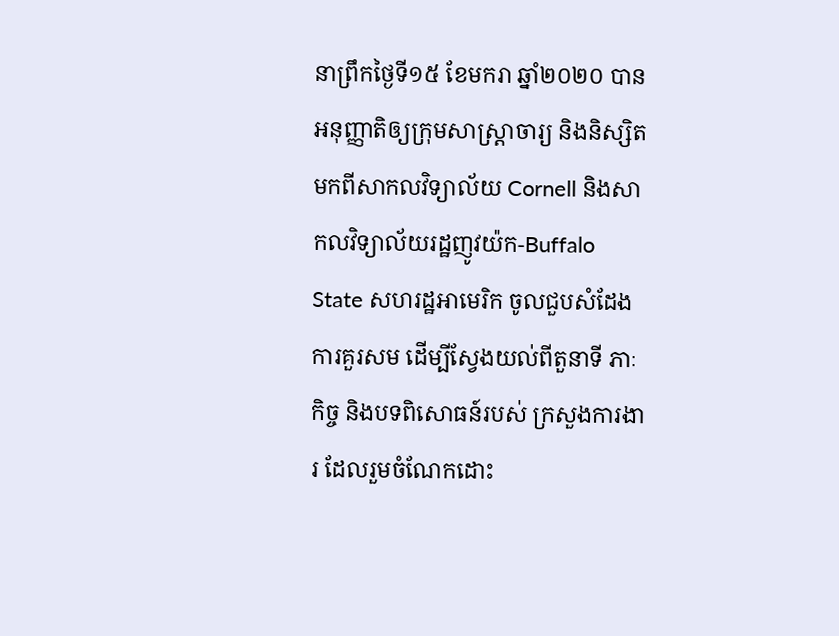នាព្រឹកថ្ងៃទី១៥ ខែមករា ឆ្នាំ២០២០ បានអនុញ្ញាតិឲ្យក្រុមសាស្រ្តាចារ្យ និងនិស្សិតមកពីសាកលវិទ្យាល័យ Cornell និងសាកលវិទ្យាល័យរដ្ឋញូវយ៉ក-Buffalo State សហរដ្ឋអាមេរិក ចូលជួបសំដែងការគួរសម ដើម្បីស្វែងយល់ពីតួនាទី ភាៈកិច្ច និងបទពិសោធន៍របស់ ក្រសួងការងារ ដែលរួមចំណែកដោះ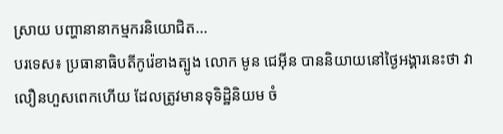ស្រាយ បញ្ហានានាកម្មករនិយោជិត...
បរទេស៖ ប្រធានាធិបតីកូរ៉េខាងត្បូង លោក មូន ជេអ៊ីន បាននិយាយនៅថ្ងៃអង្គារនេះថា វាលឿនហួសពេកហើយ ដែលត្រូវមានទុទិដ្ឋិនិយម ចំ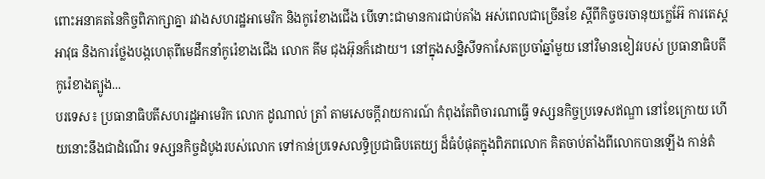ពោះអនាគតនៃកិច្ចពិភាក្សាគ្នា រវាងសហរដ្ឋអាមេរិក និងកូរ៉េខាងជើង បើទោះជាមានការជាប់គាំង អស់ពេលជាច្រើនខែ ស្តីពីកិច្ចចរចានុយក្លេអ៊ែ ការតេស្តអាវុធ និងការថ្លែងបង្កហេតុពីមេដឹកនាំកូរ៉េខាងជើង លោក គីម ជុងអ៊ុនក៏ដោយ។ នៅក្នុងសន្និសីទកាសែតប្រចាំឆ្នាំមួយ នៅវិមានខៀវរបស់ ប្រធានាធិបតីកូរ៉េខាងត្បូង...
បរទេស៖ ប្រធានាធិបតីសហរដ្ឋអាមេរិក លោក ដូណាល់ ត្រាំ តាមសេចក្តីរាយការណ៍ កំពុងតែពិចារណាធ្វើ ទស្សនកិច្ចប្រទេសឥណ្ឌា នៅខែក្រោយ ហើយនោះនឹងជាដំណើរ ទស្សនកិច្ចដំបូងរបស់លោក ទៅកាន់ប្រទេសលទ្ធិប្រជាធិបតេយ្យ ដ៏ធំបំផុតក្នុងពិភពលោក គិតចាប់តាំងពីលោកបានឡើង កាន់តំ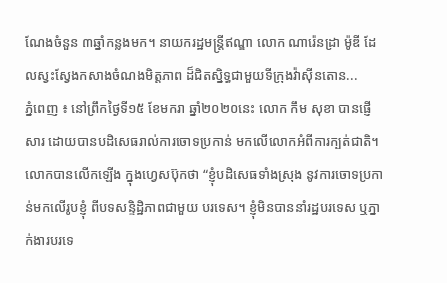ណែងចំនួន ៣ឆ្នាំកន្លងមក។ នាយករដ្ឋមន្ត្រីឥណ្ឌា លោក ណារ៉េនដ្រា ម៉ូឌី ដែលស្វះស្វែងកសាងចំណងមិត្តភាព ដ៏ជិតស្និទ្ធជាមួយទីក្រុងវ៉ាស៊ីនតោន...
ភ្នំពេញ ៖ នៅព្រឹកថ្ងៃទី១៥ ខែមករា ឆ្នាំ២០២០នេះ លោក កឹម សុខា បានផ្ញើសារ ដោយបានបដិសេធរាល់ការចោទប្រកាន់ មកលើលោកអំពីការក្បត់ជាតិ។ លោកបានលើកឡើង ក្នុងហ្វេសប៊ុកថា “ខ្ញុំបដិសេធទាំងស្រុង នូវការចោទប្រកាន់មកលើរូបខ្ញុំ ពីបទសន្ទិដ្ឋិភាពជាមួយ បរទេស។ ខ្ញុំមិនបាននាំរដ្ឋបរទេស ឬភ្នាក់ងារបរទេ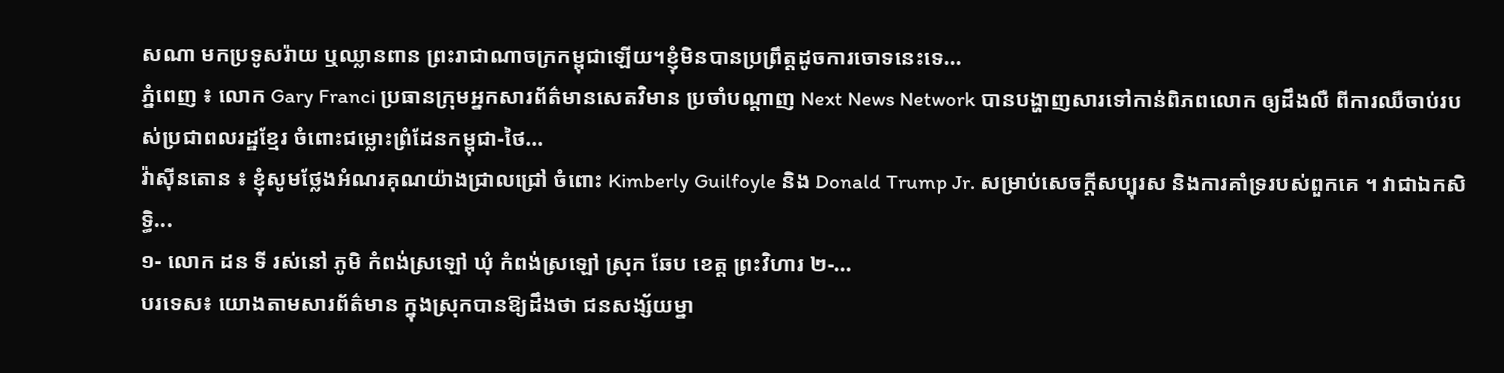សណា មកប្រទូសរ៉ាយ ឬឈ្លានពាន ព្រះរាជាណាចក្រកម្ពុជាឡើយ។ខ្ញុំមិនបានប្រព្រឹត្តដូចការចោទនេះទេ...
ភ្នំពេញ ៖ លោក Gary Franci ប្រធានក្រុមអ្នកសារព័ត៌មានសេតវិមាន ប្រចាំបណ្តាញ Next News Network បានបង្ហាញសារទៅកាន់ពិភពលោក ឲ្យដឹងលឺ ពីការឈឺចាប់របស់ប្រជាពលរដ្ឋខ្មែរ ចំពោះជម្លោះព្រំដែនកម្ពុជា-ថៃ...
វ៉ាស៊ីនតោន ៖ ខ្ញុំសូមថ្លែងអំណរគុណយ៉ាងជ្រាលជ្រៅ ចំពោះ Kimberly Guilfoyle និង Donald Trump Jr. សម្រាប់សេចក្តីសប្បុរស និងការគាំទ្ររបស់ពួកគេ ។ វាជាឯកសិទ្ធិ...
១- លោក ដន ទី រស់នៅ ភូមិ កំពង់ស្រឡៅ ឃុំ កំពង់ស្រឡៅ ស្រុក ឆែប ខេត្ត ព្រះវិហារ ២-...
បរទេស៖ យោងតាមសារព័ត៌មាន ក្នុងស្រុកបានឱ្យដឹងថា ជនសង្ស័យម្នា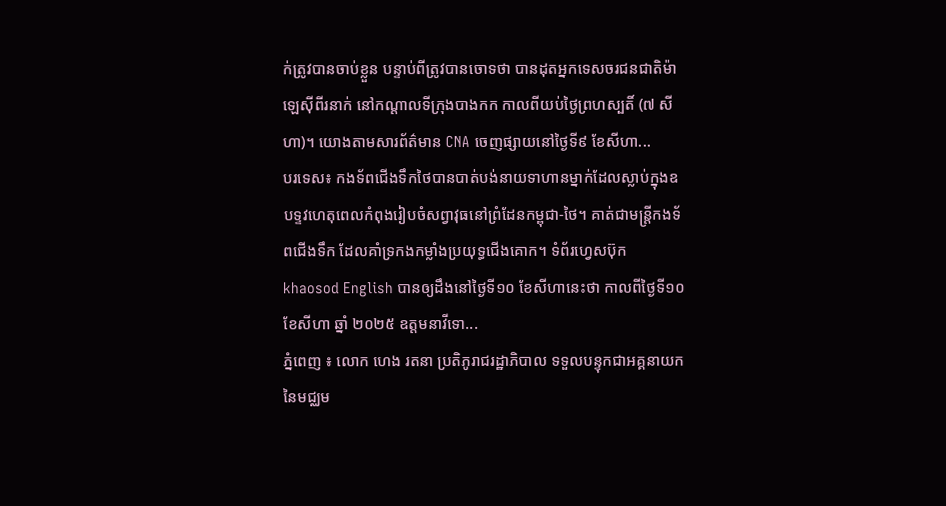ក់ត្រូវបានចាប់ខ្លួន បន្ទាប់ពីត្រូវបានចោទថា បានដុតអ្នកទេសចរជនជាតិម៉ាឡេស៊ីពីរនាក់ នៅកណ្តាលទីក្រុងបាងកក កាលពីយប់ថ្ងៃព្រហស្បតិ៍ (៧ សីហា)។ យោងតាមសារព័ត៌មាន CNA ចេញផ្សាយនៅថ្ងៃទី៩ ខែសីហា...
បរទេស៖ កងទ័ពជើងទឹកថៃបានបាត់បង់នាយទាហានម្នាក់ដែលស្លាប់ក្នុងឧបទ្ទវហេតុពេលកំពុងរៀបចំសព្វាវុធនៅព្រំដែនកម្ពុជា-ថៃ។ គាត់ជាមន្ត្រីកងទ័ពជើងទឹក ដែលគាំទ្រកងកម្លាំងប្រយុទ្ធជើងគោក។ ទំព័រហ្វេសប៊ុក khaosod English បានឲ្យដឹងនៅថ្ងៃទី១០ ខែសីហានេះថា កាលពីថ្ងៃទី១០ ខែសីហា ឆ្នាំ ២០២៥ ឧត្តមនាវីទោ...
ភ្នំពេញ ៖ លោក ហេង រតនា ប្រតិភូរាជរដ្ឋាភិបាល ទទួលបន្ទុកជាអគ្គនាយក នៃមជ្ឈម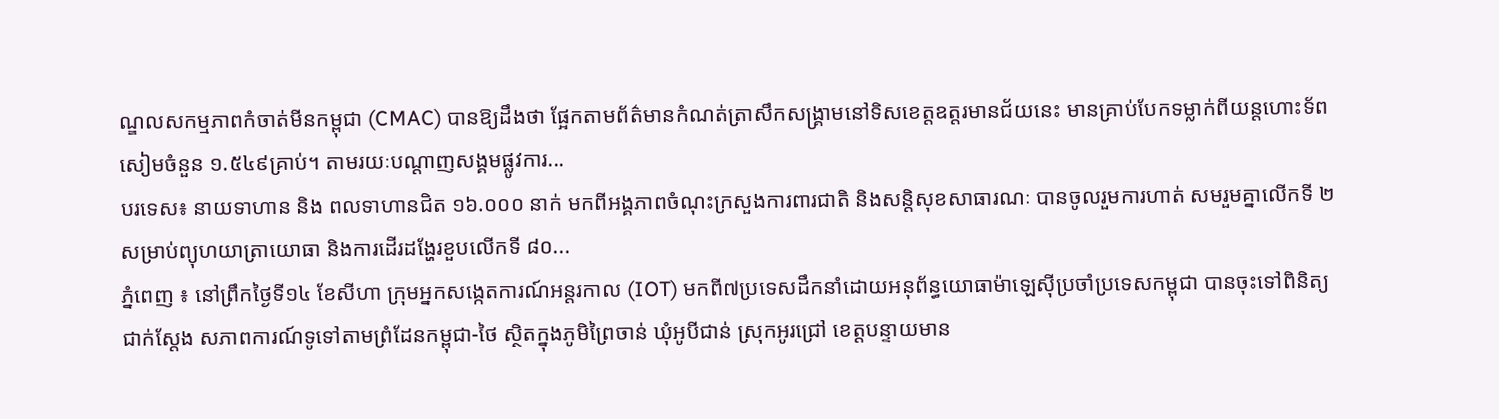ណ្ឌលសកម្មភាពកំចាត់មីនកម្ពុជា (CMAC) បានឱ្យដឹងថា ផ្អែកតាមព័ត៌មានកំណត់ត្រាសឹកសង្គ្រាមនៅទិសខេត្តឧត្តរមានជ័យនេះ មានគ្រាប់បែកទម្លាក់ពីយន្តហោះទ័ពសៀមចំនួន ១.៥៤៩គ្រាប់។ តាមរយៈបណ្ដាញសង្គមផ្លូវការ...
បរទេស៖ នាយទាហាន និង ពលទាហានជិត ១៦.០០០ នាក់ មកពីអង្គភាពចំណុះក្រសួងការពារជាតិ និងសន្តិសុខសាធារណៈ បានចូលរួមការហាត់ សមរួមគ្នាលើកទី ២ សម្រាប់ព្យុហយាត្រាយោធា និងការដើរដង្ហែរខួបលើកទី ៨០...
ភ្នំពេញ ៖ នៅព្រឹកថ្ងៃទី១៤ ខែសីហា ក្រុមអ្នកសង្កេតការណ៍អន្តរកាល (IOT) មកពី៧ប្រទេសដឹកនាំដោយអនុព័ន្ធយោធាម៉ាឡេស៊ីប្រចាំប្រទេសកម្ពុជា បានចុះទៅពិនិត្យជាក់ស្តែង សភាពការណ៍ទូទៅតាមព្រំដែនកម្ពុជា-ថៃ ស្ថិតក្នុងភូមិព្រៃចាន់ ឃុំអូបីជាន់ ស្រុកអូរជ្រៅ ខេត្តបន្ទាយមាន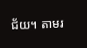ជ័យ។ តាមរ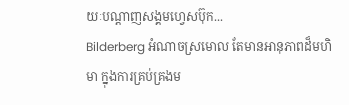យៈបណ្ដាញសង្គមហ្វេសប៊ុក...
Bilderberg អំណាចស្រមោល តែមានអានុភាពដ៏មហិមា ក្នុងការគ្រប់គ្រងម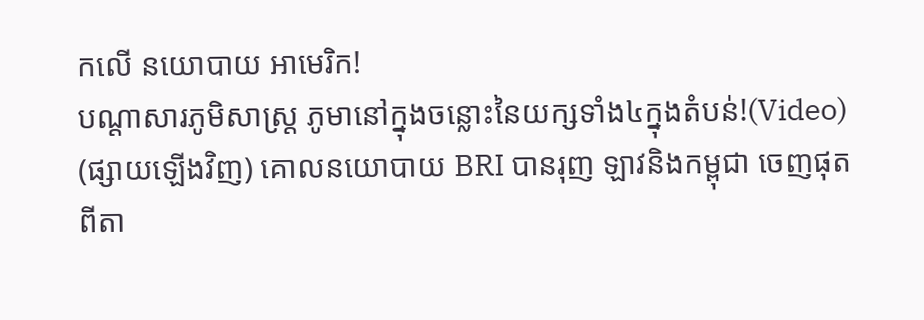កលើ នយោបាយ អាមេរិក!
បណ្ដាសារភូមិសាស្រ្ត ភូមានៅក្នុងចន្លោះនៃយក្សទាំង៤ក្នុងតំបន់!(Video)
(ផ្សាយឡើងវិញ) គោលនយោបាយ BRI បានរុញ ឡាវនិងកម្ពុជា ចេញផុតពីតា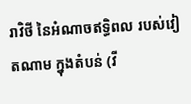រាវិថី នៃអំណាចឥទ្ធិពល របស់វៀតណាម ក្នុងតំបន់ (វី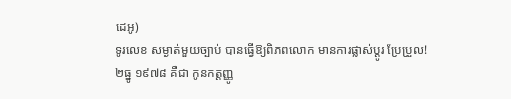ដេអូ)
ទូរលេខ សម្ងាត់មួយច្បាប់ បានធ្វើឱ្យពិភពលោក មានការផ្លាស់ប្ដូរ ប្រែប្រួល!
២ធ្នូ ១៩៧៨ គឺជា កូនកត្តញ្ញូ